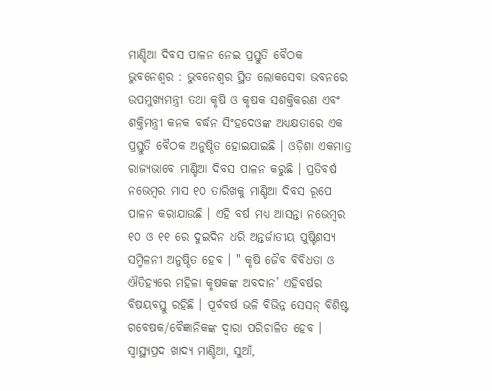ମାଣ୍ଡିଆ ଦିବସ ପାଳନ ନେଇ ପ୍ରସ୍ତୁତି ବୈଠକ
ଭୁବନେଶ୍ୱର : ଭୁବନେଶ୍ୱର ସ୍ଥିତ ଲୋକସେବା ଭବନରେ ଉପମୁଖ୍ୟମନ୍ତ୍ରୀ ତଥା କୃଷି ଓ କୃଷକ ସଶକ୍ତିକରଣ ଏବଂ ଶକ୍ତିମନ୍ତ୍ରୀ କନକ ବର୍ଦ୍ଧନ ସିଂହଦେଓଙ୍କ ଅଧ୍ୟକ୍ଷତାରେ ଏକ ପ୍ରସ୍ତୁତି ବୈଠକ ଅନୁଷ୍ଠିତ ହୋଇଯାଇଛି । ଓଡ଼ିଶା ଏକମାତ୍ର ରାଜ୍ୟଭାବେ ମାଣ୍ଡିଆ ଦିବସ ପାଳନ କରୁଛି । ପ୍ରତିବର୍ଷ ନଭେମ୍ବର ମାସ ୧୦ ତାରିଖକୁ ମାଣ୍ଡିଆ ଦିବସ ରୂପେ ପାଳନ କରାଯାଉଛି । ଏହି ବର୍ଷ ମଧ୍ୟ ଆସନ୍ତା ନଭେମ୍ବର ୧୦ ଓ ୧୧ ରେ ଦୁଇଦିନ ଧରି ଅନ୍ତର୍ଜାତୀୟ ପୁଷ୍ଟିଶସ୍ୟ ସମ୍ମିଳନୀ ଅନୁଷ୍ଠିତ ହେବ । " କୃଷି ଜୈବ ବିବିଧତା ଓ ଐତିହ୍ୟରେ ମହିଳା କୃଷକଙ୍କ ଅବଦାନ’ ଏହିବର୍ଷର ବିଷୟବସ୍ତୁ ରହିଛି । ପୂର୍ବବର୍ଷ ଭଳି ବିଭିନ୍ନ ସେସନ୍ ବିଶିଷ୍ଟ ଗବେଷକ/ବୈଜ୍ଞାନିକଙ୍କ ଦ୍ୱାରା ପରିଚାଳିତ ହେବ । ସ୍ୱାସ୍ଥ୍ୟପ୍ରଦ ଖାଦ୍ୟ ମାଣ୍ଡିଆ, ସୁଆଁ,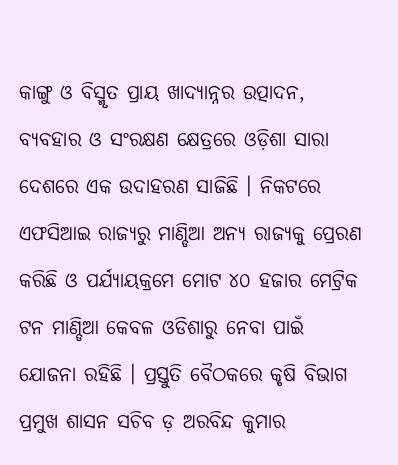କାଙ୍ଗୁ ଓ ବିସ୍ମୃତ ପ୍ରାୟ ଖାଦ୍ୟାନ୍ନର ଉତ୍ପାଦନ, ବ୍ୟବହାର ଓ ସଂରକ୍ଷଣ କ୍ଷେତ୍ରରେ ଓଡ଼ିଶା ସାରା ଦେଶରେ ଏକ ଉଦାହରଣ ସାଜିଛି । ନିକଟରେ ଏଫସିଆଇ ରାଜ୍ୟରୁ ମାଣ୍ଡିଆ ଅନ୍ୟ ରାଜ୍ୟକୁ ପ୍ରେରଣ କରିଛି ଓ ପର୍ଯ୍ୟାୟକ୍ରମେ ମୋଟ ୪୦ ହଜାର ମେଟ୍ରିକ ଟନ ମାଣ୍ଡିଆ କେବଳ ଓଡିଶାରୁ ନେବା ପାଇଁ ଯୋଜନା ରହିଛି । ପ୍ରସ୍ତୁତି ବୈଠକରେ କୃଷି ବିଭାଗ ପ୍ରମୁଖ ଶାସନ ସଚିବ ଡ଼ ଅରବିନ୍ଦ କୁମାର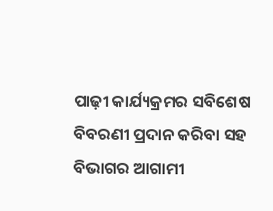ପାଢ଼ୀ କାର୍ଯ୍ୟକ୍ରମର ସବିଶେଷ ବିବରଣୀ ପ୍ରଦାନ କରିବା ସହ ବିଭାଗର ଆଗାମୀ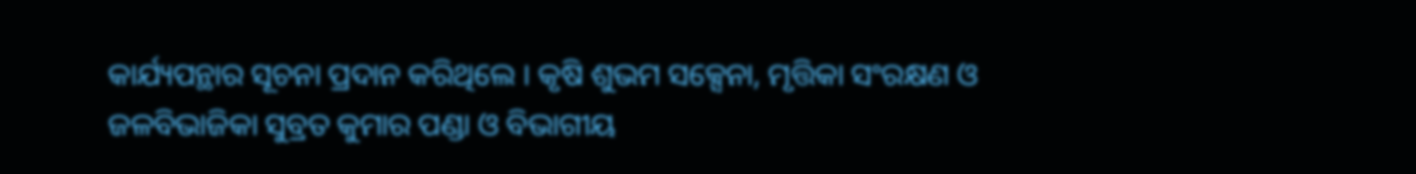କାର୍ଯ୍ୟପନ୍ଥାର ସୂଚନା ପ୍ରଦାନ କରିଥିଲେ । କୃଷି ଶୁଭମ ସକ୍ସେନା, ମୃତ୍ତିକା ସଂରକ୍ଷଣ ଓ ଜଳବିଭାଜିକା ସୁବ୍ରତ କୁମାର ପଣ୍ଡା ଓ ବିଭାଗୀୟ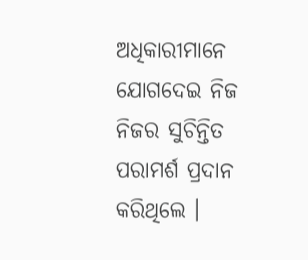ଅଧିକାରୀମାନେ ଯୋଗଦେଇ ନିଜ ନିଜର ସୁଚିନ୍ତିତ ପରାମର୍ଶ ପ୍ରଦାନ କରିଥିଲେ ।